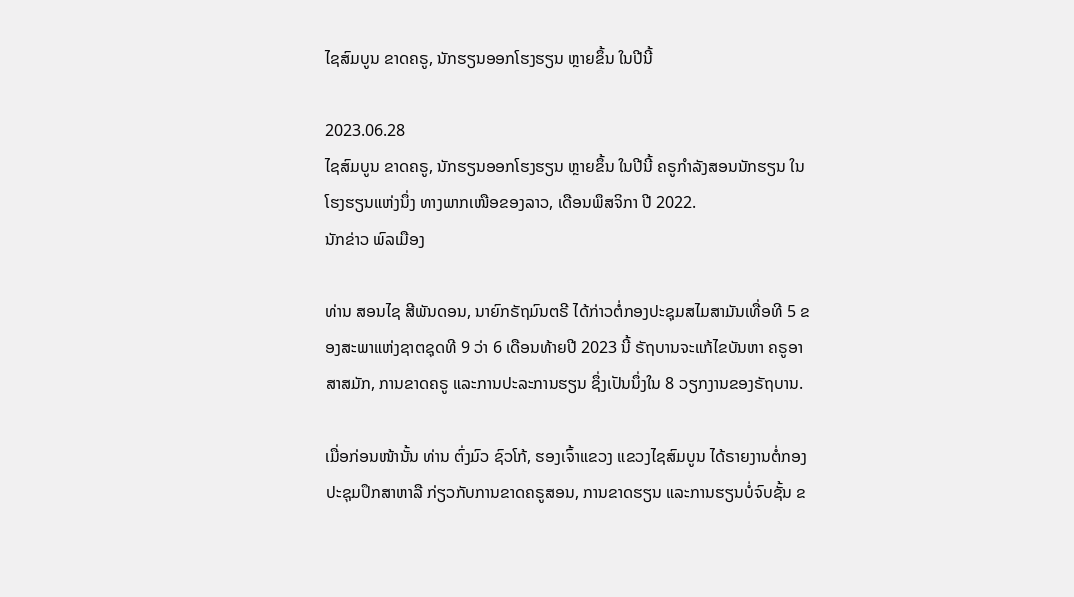ໄຊສົມບູນ ຂາດຄຣູ, ນັກຮຽນອອກໂຮງຮຽນ ຫຼາຍຂຶ້ນ ໃນປີນີ້

2023.06.28
ໄຊສົມບູນ ຂາດຄຣູ, ນັກຮຽນອອກໂຮງຮຽນ ຫຼາຍຂຶ້ນ ໃນປີນີ້ ຄຣູກຳລັງສອນນັກຮຽນ ໃນໂຮງຮຽນແຫ່ງນຶ່ງ ທາງພາກເໜືອຂອງລາວ, ເດືອນພຶສຈິກາ ປີ 2022.
ນັກຂ່າວ ພົລເມືອງ

ທ່ານ ສອນໄຊ ສີພັນດອນ, ນາຍົກຣັຖມົນຕຣີ ໄດ້ກ່າວຕໍ່ກອງປະຊຸມສໄມສາມັນເທື່ອທີ 5 ຂອງສະພາແຫ່ງຊາຕຊຸດທີ 9 ວ່າ 6 ເດືອນທ້າຍປີ 2023 ນີ້ ຣັຖບານຈະແກ້ໄຂບັນຫາ ຄຣູອາສາສມັກ, ການຂາດຄຣູ ແລະການປະລະການຮຽນ ຊຶ່ງເປັນນຶ່ງໃນ 8 ວຽກງານຂອງຣັຖບານ.

ເມື່ອກ່ອນໜ້ານັ້ນ ທ່ານ ຕົ່ງມົວ ຊົວໂກ້, ຮອງເຈົ້າແຂວງ ແຂວງໄຊສົມບູນ ໄດ້ຣາຍງານຕໍ່ກອງປະຊຸມປຶກສາຫາລື ກ່ຽວກັບການຂາດຄຣູສອນ, ການຂາດຮຽນ ແລະການຮຽນບໍ່ຈົບຊັ້ນ ຂ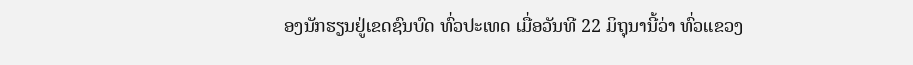ອງນັກຮຽນຢູ່ເຂດຊົນບົດ ທົ່ວປະເທດ ເມື່ອວັນທີ 22 ມິຖຸນານີ້ວ່າ ທົ່ວແຂວງ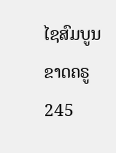ໄຊສົມບູນ ຂາດຄຣູ 245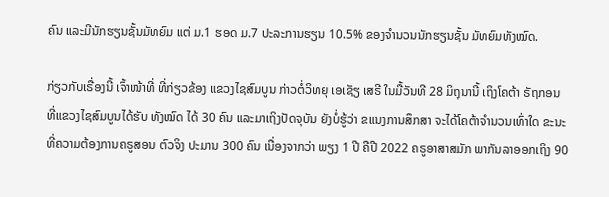ຄົນ ແລະມີນັກຮຽນຊັ້ນມັທຍົມ ແຕ່ ມ.1 ຮອດ ມ.7 ປະລະການຮຽນ 10.5% ຂອງຈໍານວນນັກຮຽນຊັ້ນ ມັທຍົມທັງໝົດ.

ກ່ຽວກັບເຣື່ອງນີ້ ເຈົ້າໜ້າທີ່ ທີ່ກ່ຽວຂ້ອງ ແຂວງໄຊສົມບູນ ກ່າວຕໍ່ວິທຍຸ ເອເຊັຽ ເສຣີ ໃນມື້ວັນທີ 28 ມິຖຸນານີ້ ເຖິງໂຄຕ້າ ຣັຖກອນ ທີ່ແຂວງໄຊສົມບູນໄດ້ຮັບ ທັງໝົດ ໄດ້ 30 ຄົນ ແລະມາເຖິງປັດຈຸບັນ ຍັງບໍ່ຮູ້ວ່າ ຂແນງການສຶກສາ ຈະໄດ້ໂຄຕ້າຈໍານວນເທົ່າໃດ ຂະນະທີ່ຄວາມຕ້ອງການຄຣູສອນ ຕົວຈິງ ປະມານ 300 ຄົນ ເນື່ອງຈາກວ່າ ພຽງ 1 ປີ ຄືປີ 2022 ຄຣູອາສາສມັກ ພາກັນລາອອກເຖິງ 90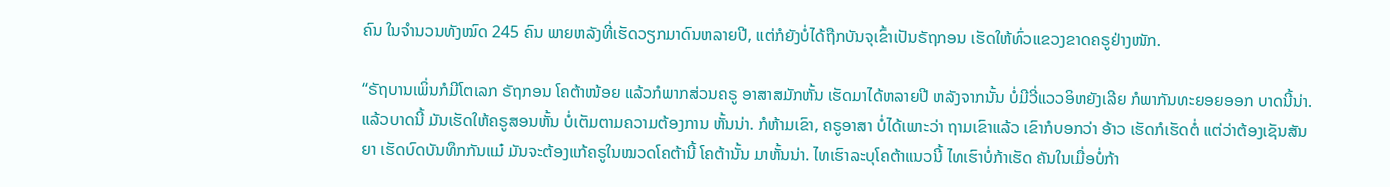ຄົນ ໃນຈໍານວນທັງໝົດ 245 ຄົນ ພາຍຫລັງທີ່ເຮັດວຽກມາດົນຫລາຍປີ, ແຕ່ກໍຍັງບໍ່ໄດ້ຖືກບັນຈຸເຂົ້າເປັນຣັຖກອນ ເຮັດໃຫ້ທົ່ວແຂວງຂາດຄຣູຢ່າງໜັກ.

“ຣັຖບານເພິ່ນກໍມີໂຕເລກ ຣັຖກອນ ໂຄຕ້າໜ້ອຍ ແລ້ວກໍພາກສ່ວນຄຣູ ອາສາສມັກຫັ້ນ ເຮັດມາໄດ້ຫລາຍປີ ຫລັງຈາກນັ້ນ ບໍ່ມີວີ່ແວວອິຫຍັງເລີຍ ກໍພາກັນທະຍອຍອອກ ບາດນີ້ນ່າ. ແລ້ວບາດນີ້ ມັນເຮັດໃຫ້ຄຣູສອນຫັ້ນ ບໍ່ເຕັມຕາມຄວາມຕ້ອງການ ຫັ້ນນ່າ. ກໍຫ້າມເຂົາ, ຄຣູອາສາ ບໍ່ໄດ້ເພາະວ່າ ຖາມເຂົາແລ້ວ ເຂົາກໍບອກວ່າ ອ້າວ ເຮັດກໍເຮັດຕໍ່ ແຕ່ວ່າຕ້ອງເຊັນສັນຍາ ເຮັດບົດບັນທຶກກັນແມ໋ ມັນຈະຕ້ອງແກ້ຄຣູໃນໝວດໂຄຕ້ານີ້ ໂຄຕ້ານັ້ນ ມາຫັ້ນນ່າ. ໄທເຮົາລະບຸໂຄຕ້າແນວນີ້ ໄທເຮົາບໍ່ກ້າເຮັດ ຄັນໃນເມື່ອບໍ່ກ້າ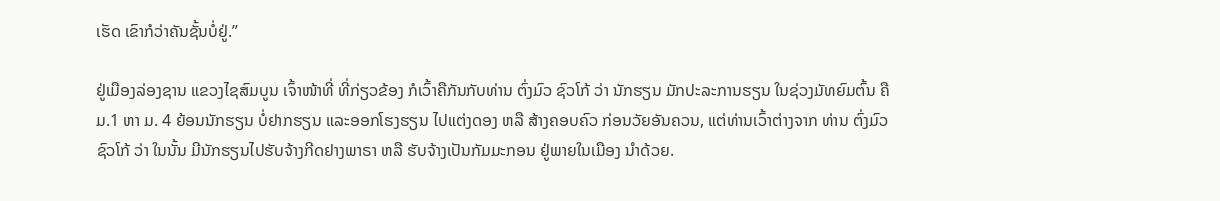ເຮັດ ເຂົາກໍວ່າຄັນຊັ້ນບໍ່ຢູ່.”

ຢູ່ເມືອງລ່ອງຊານ ແຂວງໄຊສົມບູນ ເຈົ້າໜ້າທີ່ ທີ່ກ່ຽວຂ້ອງ ກໍເວົ້າຄືກັນກັບທ່ານ ຕົ່ງມົວ ຊົວໂກ້ ວ່າ ນັກຮຽນ ມັກປະລະການຮຽນ ໃນຊ່ວງມັທຍົມຕົ້ນ ຄື ມ.1 ຫາ ມ. 4 ຍ້ອນນັກຮຽນ ບໍ່ຢາກຮຽນ ແລະອອກໂຮງຮຽນ ໄປແຕ່ງດອງ ຫລື ສ້າງຄອບຄົວ ກ່ອນວັຍອັນຄວນ, ແຕ່ທ່ານເວົ້າຕ່າງຈາກ ທ່ານ ຕົ່ງມົວ ຊົວໂກ້ ວ່າ ໃນນັ້ນ ມີນັກຮຽນໄປຮັບຈ້າງກີດຢາງພາຣາ ຫລື ຮັບຈ້າງເປັນກັມມະກອນ ຢູ່ພາຍໃນເມືອງ ນໍາດ້ວຍ.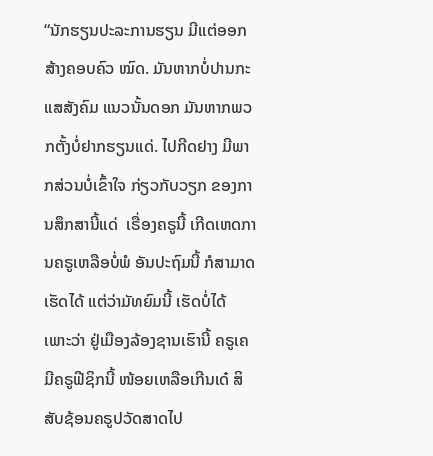“ນັກຮຽນປະລະການຮຽນ ມີແຕ່ອອກສ້າງຄອບຄົວ ໝົດ. ມັນຫາກບໍ່ປານກະແສສັງຄົມ ແນວນັ້ນດອກ ມັນຫາກພວກຕັ້ງບໍ່ຢາກຮຽນແດ່. ໄປກີດຢາງ ມີພາກສ່ວນບໍ່ເຂົ້າໃຈ ກ່ຽວກັບວຽກ ຂອງການສຶກສານີ້ແດ່  ເຣື່ອງຄຣູນີ້ ເກີດເຫດການຄຣູເຫລືອບໍ່ພໍ ອັນປະຖົມນີ້ ກໍສາມາດເຮັດໄດ້ ແຕ່ວ່າມັທຍົມນີ້ ເຮັດບໍ່ໄດ້ ເພາະວ່າ ຢູ່ເມືອງລ້ອງຊານເຮົານີ້ ຄຣູເຄມີຄຣູຟີຊິກນີ້ ໜ້ອຍເຫລືອເກີນເດ໋ ສິສັບຊ້ອນຄຣູປວັດສາດໄປ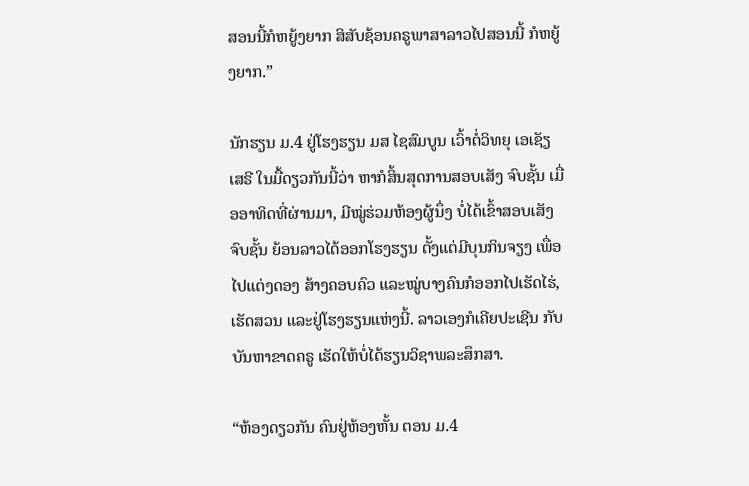ສອນນີ້ກໍຫຍູ້ງຍາກ ສິສັບຊ້ອນຄຣູພາສາລາວໄປສອນນີ້ ກໍຫຍູ້ງຍາກ.”

ນັກຮຽນ ມ.4 ຢູ່ໂຮງຮຽນ ມສ ໄຊສົມບູນ ເວົ້າຕໍ່ວິທຍຸ ເອເຊັຽ ເສຣີ ໃນມື້ດຽວກັນນີ້ວ່າ ຫາກໍສິ້ນສຸດການສອບເສັງ ຈົບຊັ້ນ ເມື່ອອາທິດທີ່ຜ່ານມາ, ມີໝູ່ຮ່ວມຫ້ອງຜູ້ນຶ່ງ ບໍ່ໄດ້ເຂົ້າສອບເສັງຈົບຊັ້ນ ຍ້ອນລາວໄດ້ອອກໂຮງຮຽນ ຕັ້ງແຕ່ມີບຸນກິນຈຽງ ເພື່ອໄປແຕ່ງດອງ ສ້າງຄອບຄົວ ແລະໝູ່ບາງຄົນກໍອອກໄປເຮັດໄຮ່, ເຮັດສວນ ແລະຢູ່ໂຮງຮຽນແຫ່ງນີ້. ລາວເອງກໍເຄີຍປະເຊີນ ກັບບັນຫາຂາດຄຣູ ເຮັດໃຫ້ບໍ່ໄດ້ຮຽນວິຊາພລະສຶກສາ.

“ຫ້ອງດຽວກັນ ຄົນຢູ່ຫ້ອງຫັ້ນ ຕອນ ມ.4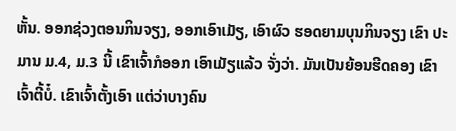ຫັ້ນ. ອອກຊ່ວງຕອນກິນຈຽງ, ອອກເອົາເມັຽ, ເອົາຜົວ ຮອດຍາມບຸນກິນຈຽງ ເຂົາ ປະມານ ມ.4, ມ.3 ນີ້ ເຂົາເຈົ້າກໍອອກ ເອົາເມັຽແລ້ວ ຈັ່ງວ່າ. ມັນເປັນຍ້ອນຮີດຄອງ ເຂົາເຈົ້າຕີ້ບໍ໋. ເຂົາເຈົ້າຕັ້ງເອົາ ແຕ່ວ່າບາງຄົນ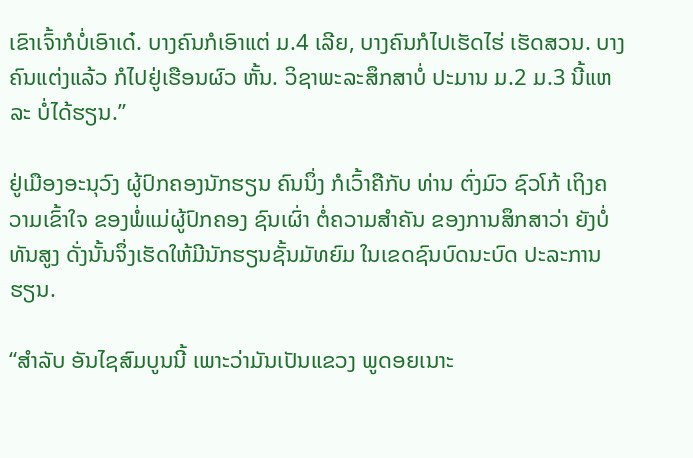ເຂົາເຈົ້າກໍບໍ່ເອົາເດ໋. ບາງຄົນກໍເອົາແຕ່ ມ.4 ເລີຍ, ບາງຄົນກໍໄປເຮັດໄຮ່ ເຮັດສວນ. ບາງຄົນແຕ່ງແລ້ວ ກໍໄປຢູ່ເຮືອນຜົວ ຫັ້ນ. ວິຊາພະລະສຶກສາບໍ່ ປະມານ ມ.2 ມ.3 ນີ້ແຫລະ ບໍ່ໄດ້ຮຽນ.”

ຢູ່ເມືອງອະນຸວົງ ຜູ້ປົກຄອງນັກຮຽນ ຄົນນຶ່ງ ກໍເວົ້າຄືກັບ ທ່ານ ຕົ່ງມົວ ຊົວໂກ້ ເຖິງຄວາມເຂົ້າໃຈ ຂອງພໍ່ແມ່ຜູ້ປົກຄອງ ຊົນເຜົ່າ ຕໍ່ຄວາມສໍາຄັນ ຂອງການສຶກສາວ່າ ຍັງບໍ່ທັນສູງ ດັ່ງນັ້ນຈຶ່ງເຮັດໃຫ້ມີນັກຮຽນຊັ້ນມັທຍົມ ໃນເຂດຊົນບົດນະບົດ ປະລະການຮຽນ.

“ສໍາລັບ ອັນໄຊສົມບູນນີ້ ເພາະວ່າມັນເປັນແຂວງ ພູດອຍເນາະ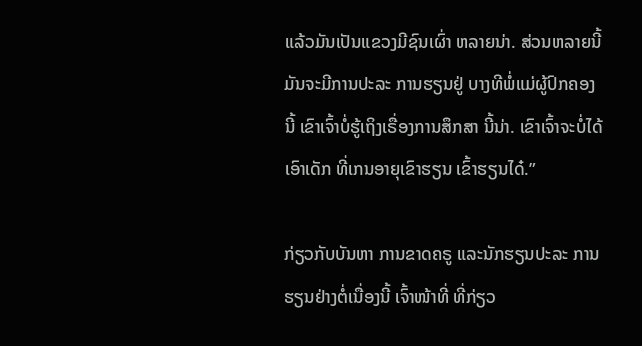ແລ້ວມັນເປັນແຂວງມີຊົນເຜົ່າ ຫລາຍນ່າ. ສ່ວນຫລາຍນີ້ ມັນຈະມີການປະລະ ການຮຽນຢູ່ ບາງທີພໍ່ແມ່ຜູ້ປົກຄອງນີ້ ເຂົາເຈົ້າບໍ່ຮູ້ເຖິງເຣື່ອງການສຶກສາ ນີ້ນ່າ. ເຂົາເຈົ້າຈະບໍ່ໄດ້ເອົາເດັກ ທີ່ເກນອາຍຸເຂົາຮຽນ ເຂົ້າຮຽນໄດ໋.”

ກ່ຽວກັບບັນຫາ ການຂາດຄຣູ ແລະນັກຮຽນປະລະ ການຮຽນຢ່າງຕໍ່ເນື່ອງນີ້ ເຈົ້າໜ້າທີ່ ທີ່ກ່ຽວ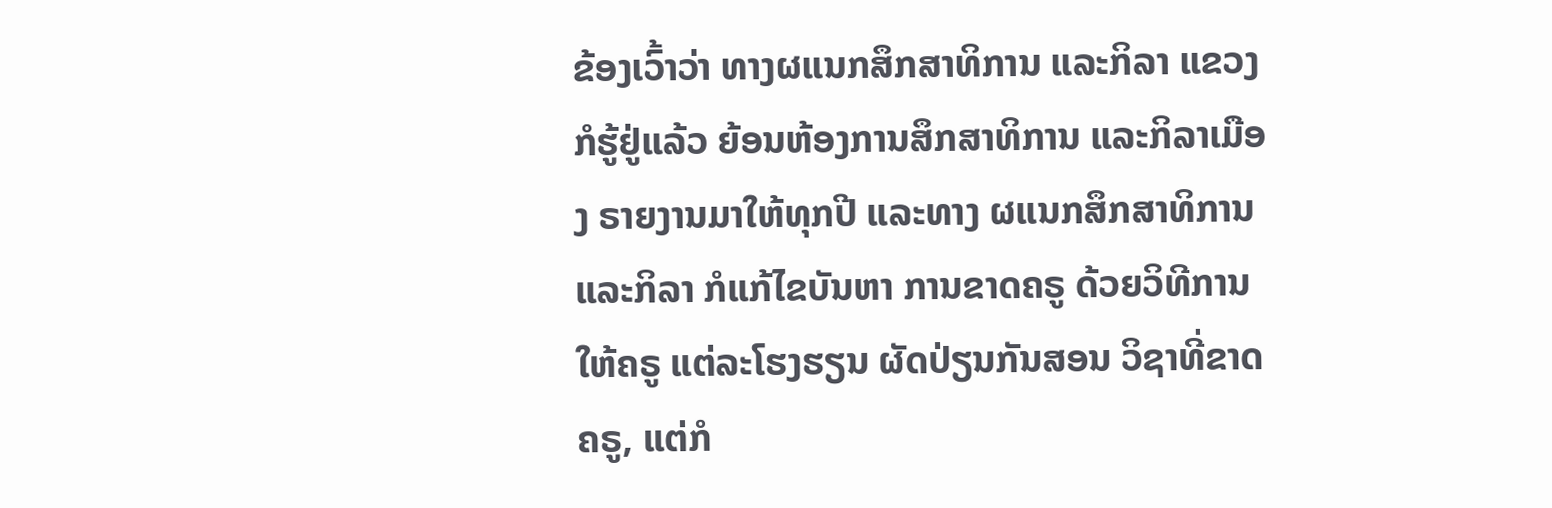ຂ້ອງເວົ້າວ່າ ທາງຜແນກສຶກສາທິການ ແລະກິລາ ແຂວງກໍຮູ້ຢູ່ແລ້ວ ຍ້ອນຫ້ອງການສຶກສາທິການ ແລະກິລາເມືອງ ຣາຍງານມາໃຫ້ທຸກປີ ແລະທາງ ຜແນກສຶກສາທິການ ແລະກິລາ ກໍແກ້ໄຂບັນຫາ ການຂາດຄຣູ ດ້ວຍວິທີການໃຫ້ຄຣູ ແຕ່ລະໂຮງຮຽນ ຜັດປ່ຽນກັນສອນ ວິຊາທີ່ຂາດຄຣູ, ແຕ່ກໍ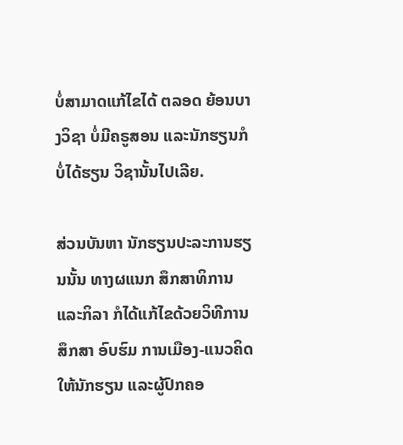ບໍ່ສາມາດແກ້ໄຂໄດ້ ຕລອດ ຍ້ອນບາງວິຊາ ບໍ່ມີຄຣູສອນ ແລະນັກຮຽນກໍບໍ່ໄດ້ຮຽນ ວິຊານັ້ນໄປເລີຍ.

ສ່ວນບັນຫາ ນັກຮຽນປະລະການຮຽນນັ້ນ ທາງຜແນກ ສຶກສາທິການ ແລະກິລາ ກໍໄດ້ແກ້ໄຂດ້ວຍວິທີການສຶກສາ ອົບຮົມ ການເມືອງ-ແນວຄິດ ໃຫ້ນັກຮຽນ ແລະຜູ້ປົກຄອ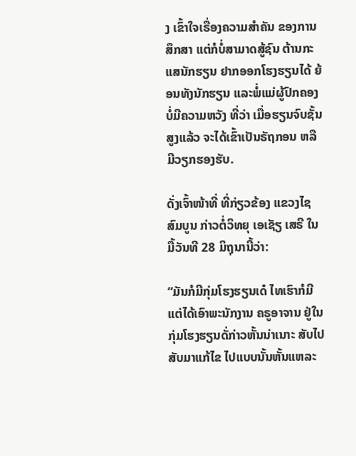ງ ເຂົ້າໃຈເຣື່ອງຄວາມສໍາຄັນ ຂອງການສຶກສາ ແຕ່ກໍບໍ່ສາມາດສູ້ຊົນ ຕ້ານກະແສນັກຮຽນ ຢາກອອກໂຮງຮຽນໄດ້ ຍ້ອນທັງນັກຮຽນ ແລະພໍ່ແມ່ຜູ້ປົກຄອງ ບໍ່ມີຄວາມຫວັງ ທີ່ວ່າ ເມື່ອຮຽນຈົບຊັ້ນສູງແລ້ວ ຈະໄດ້ເຂົ້າເປັນຣັຖກອນ ຫລື ມີວຽກຮອງຮັບ.

ດັ່ງເຈົ້າໜ້າທີ່ ທີ່ກ່ຽວຂ້ອງ ແຂວງໄຊສົມບູນ ກ່າວຕໍ່ວິທຍຸ ເອເຊັຽ ເສຣີ ໃນມື້ວັນທີ 28 ມິຖຸນານີ້ວ່າ:

“ມັນກໍມີກຸ່ມໂຮງຮຽນເດ໋ ໄທເຮົາກໍມີແຕ່ໄດ້ເອົາພະນັກງານ ຄຣູອາຈານ ຢູ່ໃນກຸ່ມໂຮງຮຽນດັ່ກ່າວຫັ້ນນ່າເນາະ ສັບໄປສັບມາແກ້ໄຂ ໄປແບບນັ້ນຫັ້ນແຫລະ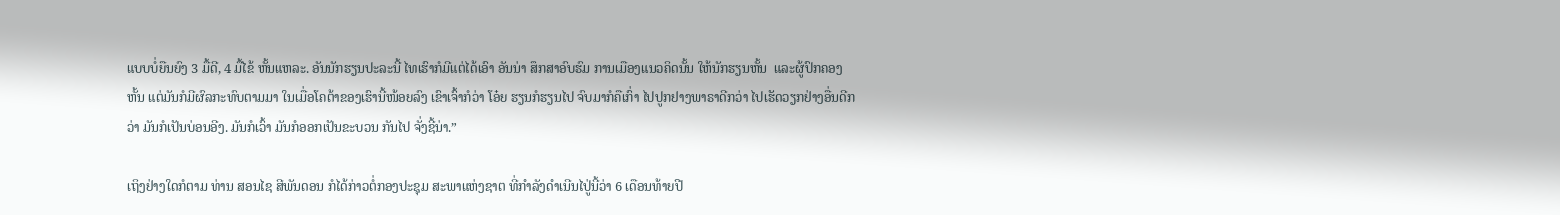ແບບບໍ່ຍືນຍົງ 3 ມື້ດີ, 4 ມື້ໄຂ້ ຫັ້ນແຫລະ. ອັນນັກຮຽນປະລະນີ້ ໄທເຮົາກໍມີແຕ່ໄດ້ເອົາ ອັນນ່າ ສຶກສາອົບຮົມ ການເມືອງແນວຄິດນັ້ນ ໃຫ້ນັກຮຽນຫັ້ນ  ແລະຜູ້ປົກຄອງຫັ້ນ ແຕ່ມັນກໍມີຜົລກະທົບຕາມມາ ໃນເມື່ອໂຄຕ້າຂອງເຮົານີ້ໜ້ອຍລົງ ເຂົາເຈົ້າກໍວ່າ ໂອ໋ຍ ຮຽນກໍຮຽນໄປ ຈົບມາກໍຄືເກົ່າ ໄປປູກຢາງພາຣາດີກວ່າ ໄປເຮັດວຽກຢ່າງອື່ນດີກວ່າ ມັນກໍເປັນບ່ອນອີງ. ມັນກໍເວົ້າ ມັນກໍອອກເປັນຂະບວນ ກັນໄປ ຈັ່ງຊີ້ນ່າ.”

ເຖິງຢ່າງໃດກໍຕາມ ທ່ານ ສອນໄຊ ສີພັນດອນ ກໍໄດ້ກ່າວຕໍ່ກອງປະຊຸມ ສະພາແຫ່ງຊາຕ ທີ່ກໍາລັງດໍາເນີນໄປູ່ນີ້ວ່າ 6 ເດືອນທ້າຍປີ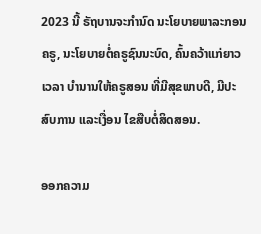2023 ນີ້ ຣັຖບານຈະກໍານົດ ນະໂຍບາຍພາລະກອນຄຣູ, ນະໂຍບາຍຕໍ່ຄຣູຊົນນະບົດ, ຄົ້ນຄວ້າແກ່ຍາວເວລາ ບໍານານໃຫ້ຄຣູສອນ ທີ່ມີສຸຂພາບດີ, ມີປະສົບການ ແລະເງື່ອນ ໄຂສືບຕໍ່ສິດສອນ.

ອອກຄວາມ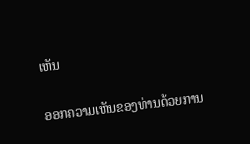ເຫັນ

ອອກຄວາມເຫັນຂອງທ່ານດ້ວຍການ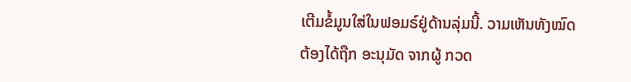ເຕີມຂໍ້ມູນໃສ່ໃນຟອມຣ໌ຢູ່ດ້ານລຸ່ມນີ້. ວາມເຫັນທັງໝົດ ຕ້ອງໄດ້ຖືກ ອະນຸມັດ ຈາກຜູ້ ກວດ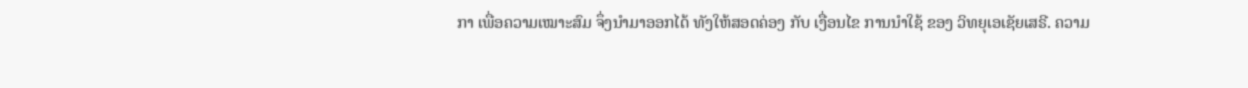ກາ ເພື່ອຄວາມເໝາະສົມ ຈຶ່ງນໍາມາອອກໄດ້ ທັງໃຫ້ສອດຄ່ອງ ກັບ ເງື່ອນໄຂ ການນຳໃຊ້ ຂອງ ວິທຍຸເອເຊັຍເສຣີ. ຄວາມ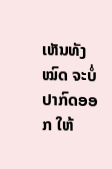ເຫັນທັງໝົດ ຈະບໍ່ປາກົດອອກ ໃຫ້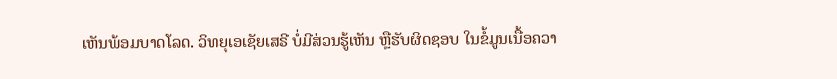ເຫັນພ້ອມບາດໂລດ. ວິທຍຸເອເຊັຍເສຣີ ບໍ່ມີສ່ວນຮູ້ເຫັນ ຫຼືຮັບຜິດຊອບ ໃນຂໍ້ມູນເນື້ອຄວາ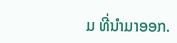ມ ທີ່ນໍາມາອອກ.